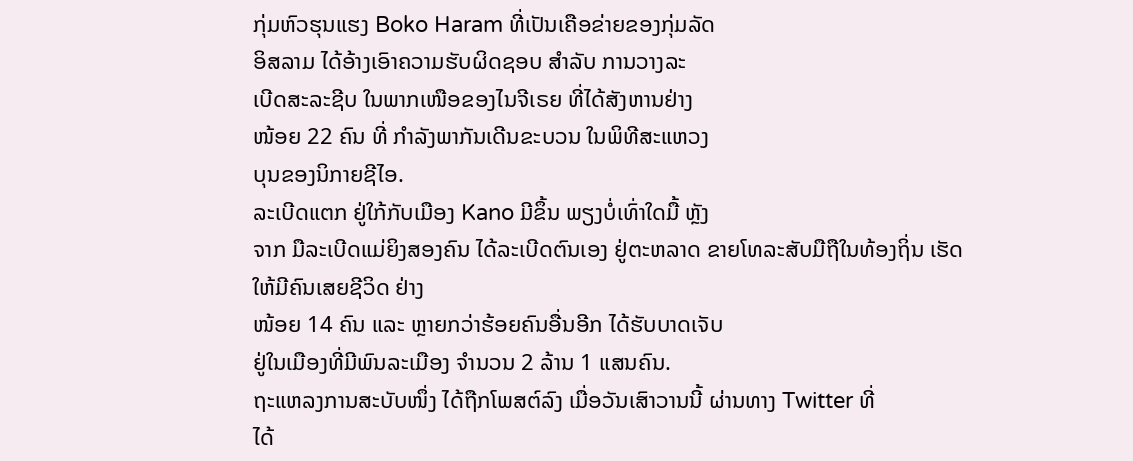ກຸ່ມຫົວຮຸນແຮງ Boko Haram ທີ່ເປັນເຄືອຂ່າຍຂອງກຸ່ມລັດ
ອິສລາມ ໄດ້ອ້າງເອົາຄວາມຮັບຜິດຊອບ ສຳລັບ ການວາງລະ
ເບີດສະລະຊີບ ໃນພາກເໜືອຂອງໄນຈີເຣຍ ທີ່ໄດ້ສັງຫານຢ່າງ
ໜ້ອຍ 22 ຄົນ ທີ່ ກຳລັງພາກັນເດີນຂະບວນ ໃນພິທີສະແຫວງ
ບຸນຂອງນິກາຍຊີໄອ.
ລະເບີດແຕກ ຢູ່ໃກ້ກັບເມືອງ Kano ມີຂຶ້ນ ພຽງບໍ່ເທົ່າໃດມື້ ຫຼັງ
ຈາກ ມືລະເບີດແມ່ຍິງສອງຄົນ ໄດ້ລະເບີດຕົນເອງ ຢູ່ຕະຫລາດ ຂາຍໂທລະສັບມືຖືໃນທ້ອງຖິ່ນ ເຮັດໃຫ້ມີຄົນເສຍຊີວິດ ຢ່າງ
ໜ້ອຍ 14 ຄົນ ແລະ ຫຼາຍກວ່າຮ້ອຍຄົນອື່ນອີກ ໄດ້ຮັບບາດເຈັບ
ຢູ່ໃນເມືອງທີ່ມີພົນລະເມືອງ ຈຳນວນ 2 ລ້ານ 1 ແສນຄົນ.
ຖະແຫລງການສະບັບໜຶ່ງ ໄດ້ຖືກໂພສຕ໌ລົງ ເມື່ອວັນເສົາວານນີ້ ຜ່ານທາງ Twitter ທີ່
ໄດ້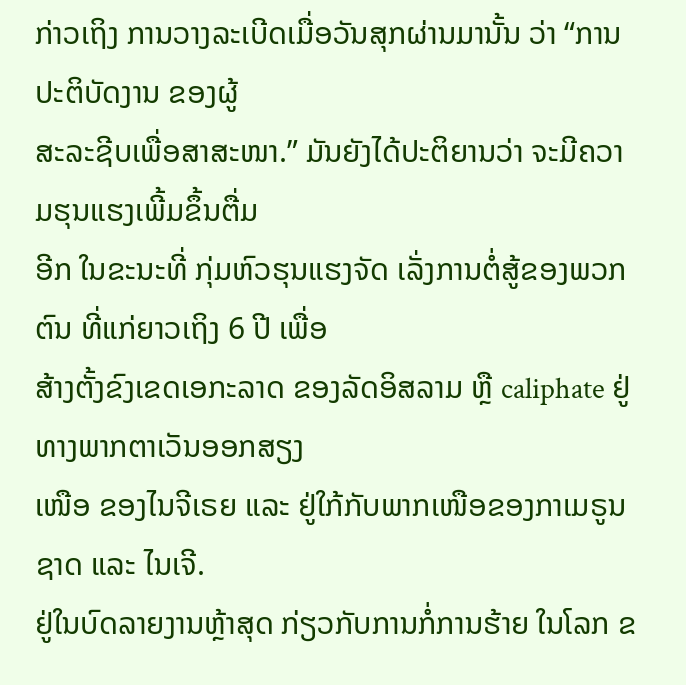ກ່າວເຖິງ ການວາງລະເບີດເມື່ອວັນສຸກຜ່ານມານັ້ນ ວ່າ “ການປະຕິບັດງານ ຂອງຜູ້
ສະລະຊີບເພື່ອສາສະໜາ.” ມັນຍັງໄດ້ປະຕິຍານວ່າ ຈະມີຄວາມຮຸນແຮງເພີ້ມຂຶ້ນຕື່ມ
ອີກ ໃນຂະນະທີ່ ກຸ່ມຫົວຮຸນແຮງຈັດ ເລັ່ງການຕໍ່ສູ້ຂອງພວກຕົນ ທີ່ແກ່ຍາວເຖິງ 6 ປີ ເພື່ອ
ສ້າງຕັ້ງຂົງເຂດເອກະລາດ ຂອງລັດອິສລາມ ຫຼື caliphate ຢູ່ທາງພາກຕາເວັນອອກສຽງ
ເໜືອ ຂອງໄນຈີເຣຍ ແລະ ຢູ່ໃກ້ກັບພາກເໜືອຂອງກາເມຣູນ ຊາດ ແລະ ໄນເຈີ.
ຢູ່ໃນບົດລາຍງານຫຼ້າສຸດ ກ່ຽວກັບການກໍ່ການຮ້າຍ ໃນໂລກ ຂ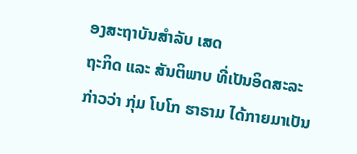ອງສະຖາບັນສຳລັບ ເສດ
ຖະກິດ ແລະ ສັນຕິພາບ ທີ່ເປັນອິດສະລະ ກ່າວວ່າ ກຸ່ມ ໂບໂກ ຮາຣາມ ໄດ້ກາຍມາເປັນ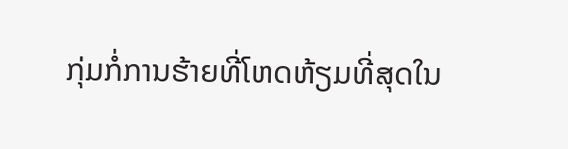ກຸ່ມກໍ່ການຮ້າຍທີ່ໂຫດຫ້ຽມທີ່ສຸດໃນ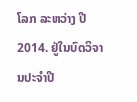ໂລກ ລະຫວ່າງ ປີ 2014. ຢູ່ໃນບົດວິຈານປະຈຳປີ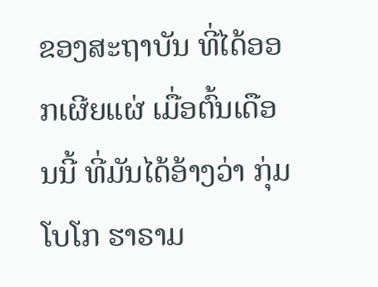ຂອງສະຖາບັນ ທີ່ໄດ້ອອກເຜີຍແຜ່ ເມື່ອຕົ້ນເດືອນນີ້ ທີ່ມັນໄດ້ອ້າງວ່າ ກຸ່ມໂບໂກ ຮາຣາມ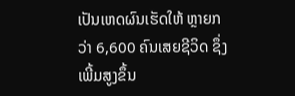ເປັນເຫດຜົນເຮັດໃຫ້ ຫຼາຍກວ່າ 6,600 ຄົນເສຍຊີວິດ ຊຶ່ງເພີ້ມສູງຂຶ້ນ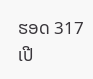ຮອດ 317 ເປີ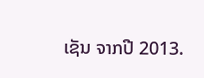ເຊັນ ຈາກປີ 2013.